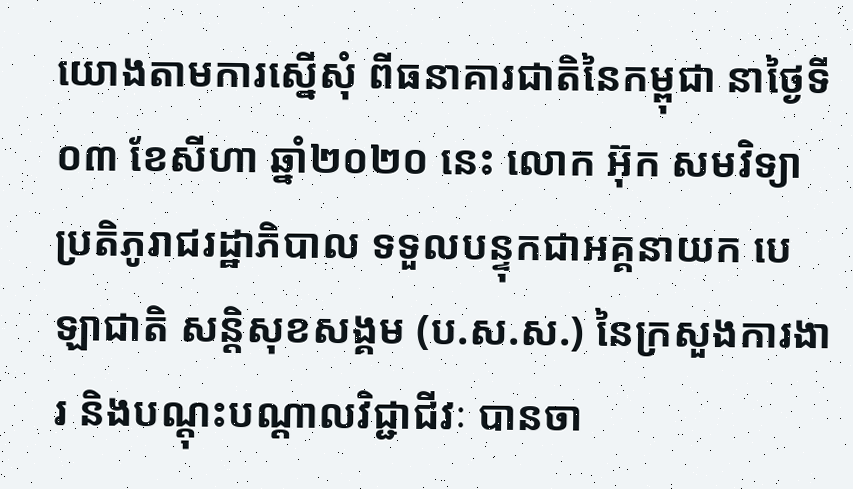យោងតាមការស្នើសុំ ពីធនាគារជាតិនៃកម្ពុជា នាថ្ងៃទី០៣ ខែសីហា ឆ្នាំ២០២០ នេះ លោក អ៊ុក សមវិទ្យា ប្រតិភូរាជរដ្ឋាភិបាល ទទួលបន្ទុកជាអគ្គនាយក បេឡាជាតិ សន្តិសុខសង្គម (ប.ស.ស.) នៃក្រសួងការងារ និងបណ្តុះបណ្តាលវិជ្ជាជីវៈ បានចា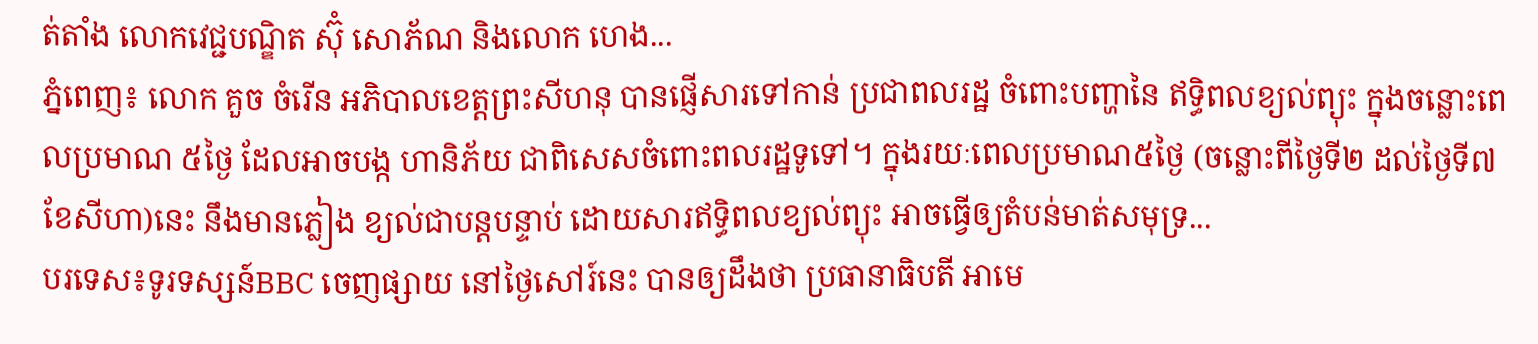ត់តាំង លោកវេជ្ជបណ្ឌិត ស៊ុំ សោភ័ណ និងលោក ហេង...
ភ្នំពេញ៖ លោក គួច ចំរើន អភិបាលខេត្តព្រះសីហនុ បានផ្ញើសារទៅកាន់ ប្រជាពលរដ្ឋ ចំពោះបញ្ហានៃ ឥទ្ធិពលខ្យល់ព្យុះ ក្នុងចន្លោះពេលប្រមាណ ៥ថ្ងៃ ដែលអាចបង្ក ហានិភ័យ ជាពិសេសចំពោះពលរដ្ឋទូទៅ។ ក្នុងរយៈពេលប្រមាណ៥ថ្ងៃ (ចន្លោះពីថ្ងៃទី២ ដល់ថ្ងៃទី៧ ខែសីហា)នេះ នឹងមានភ្លៀង ខ្យល់ជាបន្ដបន្ទាប់ ដោយសារឥទ្ធិពលខ្យល់ព្យុះ អាចធ្វើឲ្យតំបន់មាត់សមុទ្រ...
បរទេស៖ទូរទស្សន៍BBC ចេញផ្សាយ នៅថ្ងៃសៅរ៍នេះ បានឲ្យដឹងថា ប្រធានាធិបតី អាមេ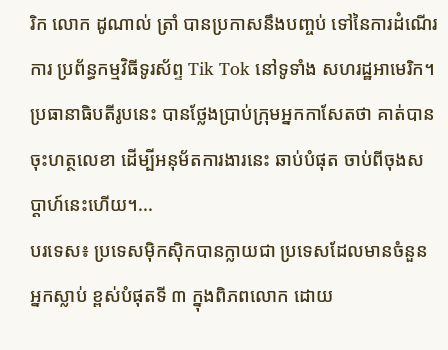រិក លោក ដូណាល់ ត្រាំ បានប្រកាសនឹងបញ្ចប់ ទៅនៃការដំណើរការ ប្រព័ន្ធកម្មវិធីទូរស័ព្ទ Tik Tok នៅទូទាំង សហរដ្ឋអាមេរិក។ ប្រធានាធិបតីរូបនេះ បានថ្លែងប្រាប់ក្រុមអ្នកកាសែតថា គាត់បានចុះហត្ថលេខា ដើម្បីអនុម័តការងារនេះ ឆាប់បំផុត ចាប់ពីចុងសប្តាហ៍នេះហើយ។...
បរទេស៖ ប្រទេសម៉ិកស៊ិកបានក្លាយជា ប្រទេសដែលមានចំនួនអ្នកស្លាប់ ខ្ពស់បំផុតទី ៣ ក្នុងពិភពលោក ដោយ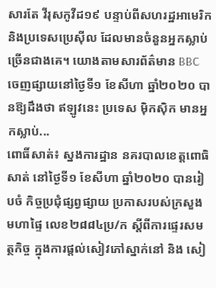សារតែ វីរុសកូវីដ១៩ បន្ទាប់ពីសហរដ្ឋអាមេរិក និងប្រទេសប្រេស៊ីល ដែលមានចំនួនអ្នកស្លាប់ ច្រើនជាងគេ។ យោងតាមសារព័ត៌មាន BBC ចេញផ្សាយនៅថ្ងៃទី១ ខែសីហា ឆ្នាំ២០២០ បានឱ្យដឹងថា ឥឡូវនេះ ប្រទេស ម៉ិកស៊ិក មានអ្នកស្លាប់...
ពោធិ៍សាត់៖ ស្នងការដ្ឋាន នគរបាលខេត្តពោធិសាត់ នៅថ្ងៃទី១ ខែសីហា ឆ្នាំ២០២០ បានរៀបចំ កិច្ចប្រជុំផ្សព្វផ្សាយ ប្រកាសរបស់ក្រសួងមហាផ្ទៃ លេខ២៨៨៤ប្រ/ក ស្តីពីការផ្ទេរសមត្ថកិច្ច ក្នុងការផ្តល់សៀវភៅស្នាក់នៅ និង សៀ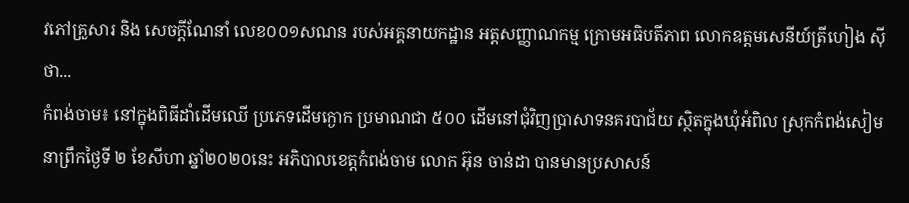វភៅគ្រួសារ និង សេចក្តីណែនាំ លេខ០០១សណន របស់អគ្គនាយកដ្ឋាន អត្តសញ្ញាណកម្ម ក្រោមអធិបតីភាព លោកឧត្តមសេនីយ៍ត្រីហៀង ស៊ីថា...
កំពង់ចាម៖ នៅក្នុងពិធីដាំដើមឈើ ប្រភេទដើមក្ងោក ប្រមាណជា ៥០០ ដើមនៅជុំវិញប្រាសាទនគរបាជ័យ ស្ថិតក្នុងឃុំអំពិល ស្រុកកំពង់សៀម នាព្រឹកថ្ងៃទី ២ ខែសីហា ឆ្នាំ២០២០នេះ អភិបាលខេត្តកំពង់ចាម លោក អ៊ុន ចាន់ដា បានមានប្រសាសន៍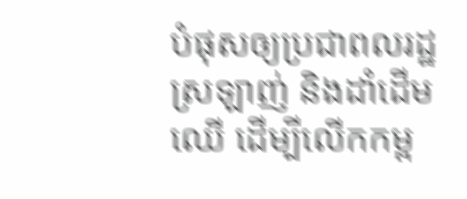បំផុសឲ្យប្រជាពលរដ្ឋ ស្រឡាញ់ និងដាំដើមឈើ ដើម្បីលើកកម្ព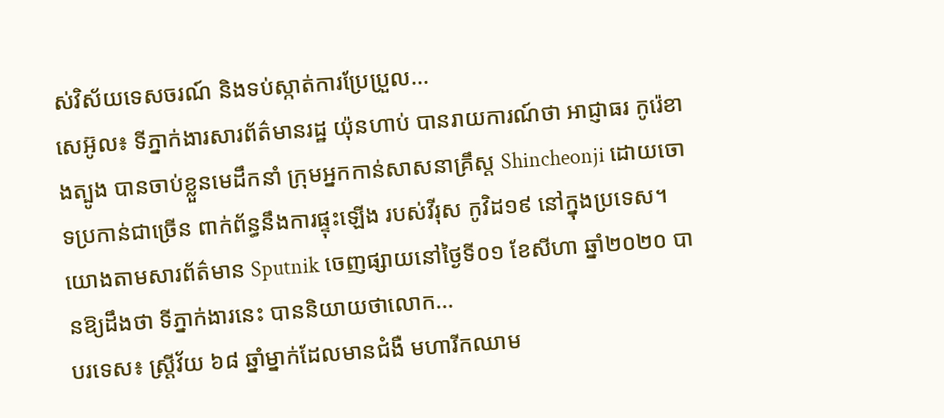ស់វិស័យទេសចរណ៍ និងទប់ស្កាត់ការប្រែប្រួល...
សេអ៊ូល៖ ទីភ្នាក់ងារសារព័ត៌មានរដ្ឋ យ៉ុនហាប់ បានរាយការណ៍ថា អាជ្ញាធរ កូរ៉េខាងត្បូង បានចាប់ខ្លួនមេដឹកនាំ ក្រុមអ្នកកាន់សាសនាគ្រឹស្ត Shincheonji ដោយចោទប្រកាន់ជាច្រើន ពាក់ព័ន្ធនឹងការផ្ទុះឡើង របស់វីរុស កូវិដ១៩ នៅក្នុងប្រទេស។ យោងតាមសារព័ត៌មាន Sputnik ចេញផ្សាយនៅថ្ងៃទី០១ ខែសីហា ឆ្នាំ២០២០ បានឱ្យដឹងថា ទីភ្នាក់ងារនេះ បាននិយាយថាលោក...
បរទេស៖ ស្ត្រីវ័យ ៦៨ ឆ្នាំម្នាក់ដែលមានជំងឺ មហារីកឈាម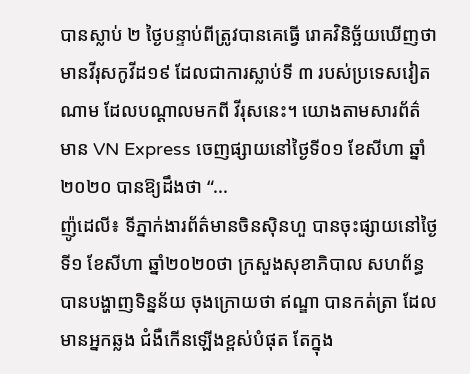បានស្លាប់ ២ ថ្ងៃបន្ទាប់ពីត្រូវបានគេធ្វើ រោគវិនិច្ឆ័យឃើញថា មានវីរុសកូវីដ១៩ ដែលជាការស្លាប់ទី ៣ របស់ប្រទេសវៀតណាម ដែលបណ្តាលមកពី វីរុសនេះ។ យោងតាមសារព័ត៌មាន VN Express ចេញផ្សាយនៅថ្ងៃទី០១ ខែសីហា ឆ្នាំ២០២០ បានឱ្យដឹងថា “...
ញ៉ូដេលី៖ ទីភ្នាក់ងារព័ត៌មានចិនស៊ិនហួ បានចុះផ្សាយនៅថ្ងៃទី១ ខែសីហា ឆ្នាំ២០២០ថា ក្រសួងសុខាភិបាល សហព័ន្ធបានបង្ហាញទិន្នន័យ ចុងក្រោយថា ឥណ្ឌា បានកត់ត្រា ដែលមានអ្នកឆ្លង ជំងឺកើនឡើងខ្ពស់បំផុត តែក្នុង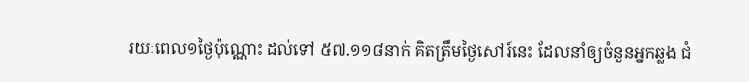រយៈពេល១ថ្ងៃប៉ុណ្ណោះ ដល់ទៅ ៥៧.១១៨នាក់ គិតត្រឹមថ្ងៃសៅរ៍នេះ ដែលនាំឲ្យចំនួនអ្នកឆ្លង ជំ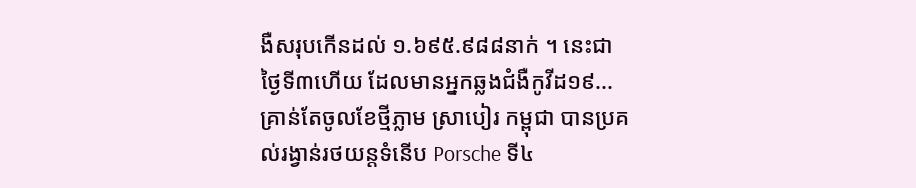ងឺសរុបកើនដល់ ១.៦៩៥.៩៨៨នាក់ ។ នេះជាថ្ងៃទី៣ហើយ ដែលមានអ្នកឆ្លងជំងឺកូវីដ១៩...
គ្រាន់តែចូលខែថ្មីភ្លាម ស្រាបៀរ កម្ពុជា បានប្រគល់រង្វាន់រថយន្តទំនើប Porsche ទី៤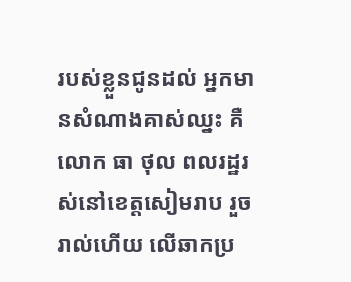របស់ខ្លួនជូនដល់ អ្នកមានសំណាងគាស់ឈ្នះ គឺលោក ធា ថុល ពលរដ្ឋរស់នៅខេត្តសៀមរាប រួចរាល់ហើយ លើឆាកប្រ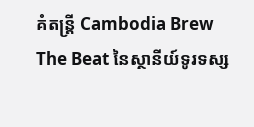គំតន្រ្តី Cambodia Brew The Beat នៃស្ថានីយ៍ទូរទស្ស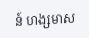ន៍ ហង្សមាស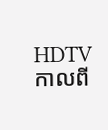HDTV កាលពី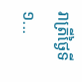រាត្រីថ្ងៃទី១...